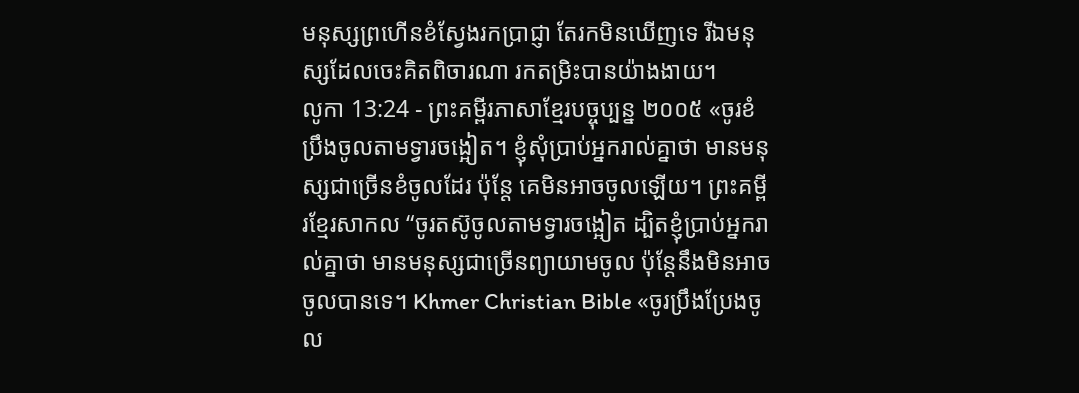មនុស្សព្រហើនខំស្វែងរកប្រាជ្ញា តែរកមិនឃើញទេ រីឯមនុស្សដែលចេះគិតពិចារណា រកតម្រិះបានយ៉ាងងាយ។
លូកា 13:24 - ព្រះគម្ពីរភាសាខ្មែរបច្ចុប្បន្ន ២០០៥ «ចូរខំប្រឹងចូលតាមទ្វារចង្អៀត។ ខ្ញុំសុំប្រាប់អ្នករាល់គ្នាថា មានមនុស្សជាច្រើនខំចូលដែរ ប៉ុន្តែ គេមិនអាចចូលឡើយ។ ព្រះគម្ពីរខ្មែរសាកល “ចូរតស៊ូចូលតាមទ្វារចង្អៀត ដ្បិតខ្ញុំប្រាប់អ្នករាល់គ្នាថា មានមនុស្សជាច្រើនព្យាយាមចូល ប៉ុន្តែនឹងមិនអាចចូលបានទេ។ Khmer Christian Bible «ចូរប្រឹងប្រែងចូល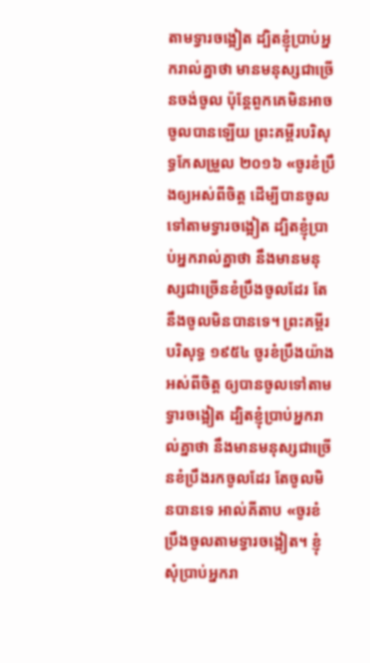តាមទ្វារចង្អៀត ដ្បិតខ្ញុំប្រាប់អ្នករាល់គ្នាថា មានមនុស្សជាច្រើនចង់ចូល ប៉ុន្ដែពួកគេមិនអាចចូលបានឡើយ ព្រះគម្ពីរបរិសុទ្ធកែសម្រួល ២០១៦ «ចូរខំប្រឹងឲ្យអស់ពីចិត្ត ដើម្បីបានចូលទៅតាមទ្វារចង្អៀត ដ្បិតខ្ញុំប្រាប់អ្នករាល់គ្នាថា នឹងមានមនុស្សជាច្រើនខំប្រឹងចូលដែរ តែនឹងចូលមិនបានទេ។ ព្រះគម្ពីរបរិសុទ្ធ ១៩៥៤ ចូរខំប្រឹងយ៉ាងអស់ពីចិត្ត ឲ្យបានចូលទៅតាមទ្វារចង្អៀត ដ្បិតខ្ញុំប្រាប់អ្នករាល់គ្នាថា នឹងមានមនុស្សជាច្រើនខំប្រឹងរកចូលដែរ តែចូលមិនបានទេ អាល់គីតាប «ចូរខំប្រឹងចូលតាមទ្វារចង្អៀត។ ខ្ញុំសុំប្រាប់អ្នករា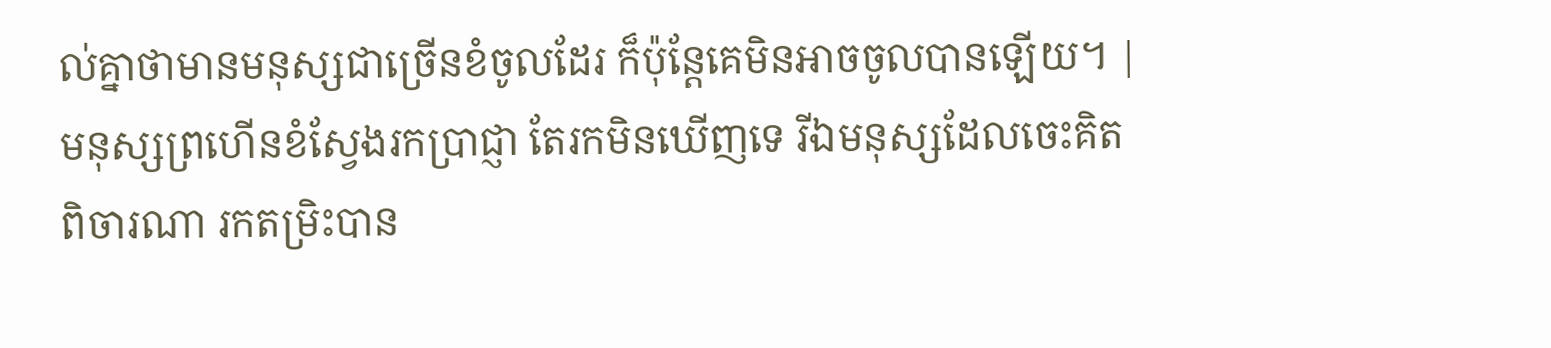ល់គ្នាថាមានមនុស្សជាច្រើនខំចូលដែរ ក៏ប៉ុន្តែគេមិនអាចចូលបានឡើយ។ |
មនុស្សព្រហើនខំស្វែងរកប្រាជ្ញា តែរកមិនឃើញទេ រីឯមនុស្សដែលចេះគិតពិចារណា រកតម្រិះបាន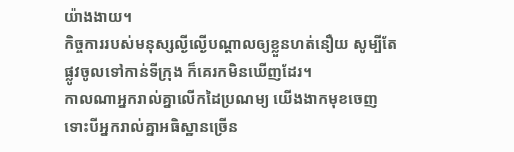យ៉ាងងាយ។
កិច្ចការរបស់មនុស្សល្ងីល្ងើបណ្ដាលឲ្យខ្លួនហត់នឿយ សូម្បីតែផ្លូវចូលទៅកាន់ទីក្រុង ក៏គេរកមិនឃើញដែរ។
កាលណាអ្នករាល់គ្នាលើកដៃប្រណម្យ យើងងាកមុខចេញ ទោះបីអ្នករាល់គ្នាអធិស្ឋានច្រើន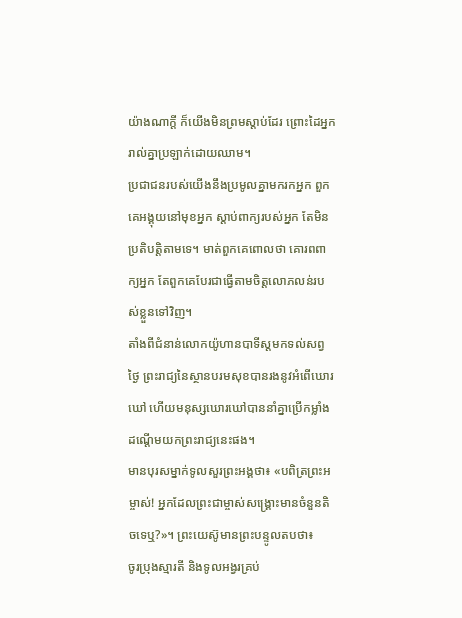យ៉ាងណាក្ដី ក៏យើងមិនព្រមស្ដាប់ដែរ ព្រោះដៃអ្នករាល់គ្នាប្រឡាក់ដោយឈាម។
ប្រជាជនរបស់យើងនឹងប្រមូលគ្នាមករកអ្នក ពួកគេអង្គុយនៅមុខអ្នក ស្ដាប់ពាក្យរបស់អ្នក តែមិនប្រតិបត្តិតាមទេ។ មាត់ពួកគេពោលថា គោរពពាក្យអ្នក តែពួកគេបែរជាធ្វើតាមចិត្តលោភលន់របស់ខ្លួនទៅវិញ។
តាំងពីជំនាន់លោកយ៉ូហានបាទីស្ដមកទល់សព្វថ្ងៃ ព្រះរាជ្យនៃស្ថានបរមសុខបានរងនូវអំពើឃោរឃៅ ហើយមនុស្សឃោរឃៅបាននាំគ្នាប្រើកម្លាំងដណ្ដើមយកព្រះរាជ្យនេះផង។
មានបុរសម្នាក់ទូលសួរព្រះអង្គថា៖ «បពិត្រព្រះអម្ចាស់! អ្នកដែលព្រះជាម្ចាស់សង្គ្រោះមានចំនួនតិចទេឬ?»។ ព្រះយេស៊ូមានព្រះបន្ទូលតបថា៖
ចូរប្រុងស្មារតី និងទូលអង្វរគ្រប់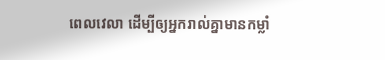ពេលវេលា ដើម្បីឲ្យអ្នករាល់គ្នាមានកម្លាំ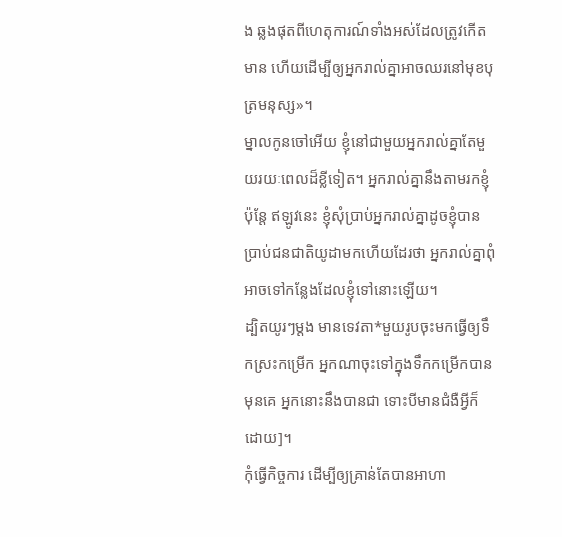ង ឆ្លងផុតពីហេតុការណ៍ទាំងអស់ដែលត្រូវកើតមាន ហើយដើម្បីឲ្យអ្នករាល់គ្នាអាចឈរនៅមុខបុត្រមនុស្ស»។
ម្នាលកូនចៅអើយ ខ្ញុំនៅជាមួយអ្នករាល់គ្នាតែមួយរយៈពេលដ៏ខ្លីទៀត។ អ្នករាល់គ្នានឹងតាមរកខ្ញុំ ប៉ុន្តែ ឥឡូវនេះ ខ្ញុំសុំប្រាប់អ្នករាល់គ្នាដូចខ្ញុំបានប្រាប់ជនជាតិយូដាមកហើយដែរថា អ្នករាល់គ្នាពុំអាចទៅកន្លែងដែលខ្ញុំទៅនោះឡើយ។
ដ្បិតយូរៗម្ដង មានទេវតា*មួយរូបចុះមកធ្វើឲ្យទឹកស្រះកម្រើក អ្នកណាចុះទៅក្នុងទឹកកម្រើកបានមុនគេ អ្នកនោះនឹងបានជា ទោះបីមានជំងឺអ្វីក៏ដោយ]។
កុំធ្វើកិច្ចការ ដើម្បីឲ្យគ្រាន់តែបានអាហា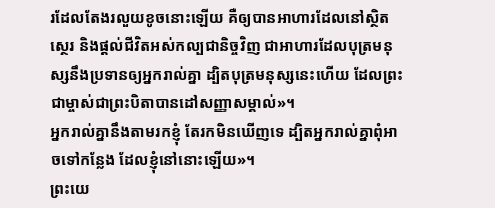រដែលតែងរលួយខូចនោះឡើយ គឺឲ្យបានអាហារដែលនៅស្ថិតស្ថេរ និងផ្ដល់ជីវិតអស់កល្បជានិច្ចវិញ ជាអាហារដែលបុត្រមនុស្សនឹងប្រទានឲ្យអ្នករាល់គ្នា ដ្បិតបុត្រមនុស្សនេះហើយ ដែលព្រះជាម្ចាស់ជាព្រះបិតាបានដៅសញ្ញាសម្គាល់»។
អ្នករាល់គ្នានឹងតាមរកខ្ញុំ តែរកមិនឃើញទេ ដ្បិតអ្នករាល់គ្នាពុំអាចទៅកន្លែង ដែលខ្ញុំនៅនោះឡើយ»។
ព្រះយេ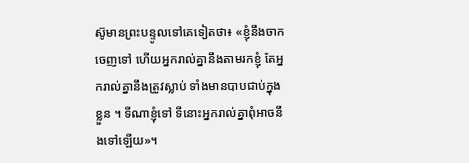ស៊ូមានព្រះបន្ទូលទៅគេទៀតថា៖ «ខ្ញុំនឹងចាកចេញទៅ ហើយអ្នករាល់គ្នានឹងតាមរកខ្ញុំ តែអ្នករាល់គ្នានឹងត្រូវស្លាប់ ទាំងមានបាបជាប់ក្នុងខ្លួន ។ ទីណាខ្ញុំទៅ ទីនោះអ្នករាល់គ្នាពុំអាចនឹងទៅឡើយ»។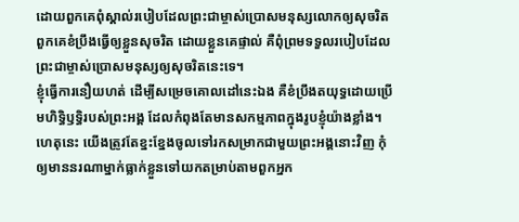ដោយពួកគេពុំស្គាល់របៀបដែលព្រះជាម្ចាស់ប្រោសមនុស្សលោកឲ្យសុចរិត ពួកគេខំប្រឹងធ្វើឲ្យខ្លួនសុចរិត ដោយខ្លួនគេផ្ទាល់ គឺពុំព្រមទទួលរបៀបដែលព្រះជាម្ចាស់ប្រោសមនុស្សឲ្យសុចរិតនេះទេ។
ខ្ញុំធ្វើការនឿយហត់ ដើម្បីសម្រេចគោលដៅនេះឯង គឺខំប្រឹងតយុទ្ធដោយប្រើមហិទ្ធិឫទ្ធិរបស់ព្រះអង្គ ដែលកំពុងតែមានសកម្មភាពក្នុងរូបខ្ញុំយ៉ាងខ្លាំង។
ហេតុនេះ យើងត្រូវតែខ្នះខ្នែងចូលទៅរកសម្រាកជាមួយព្រះអង្គនោះវិញ កុំឲ្យមាននរណាម្នាក់ធ្លាក់ខ្លួនទៅយកតម្រាប់តាមពួកអ្នក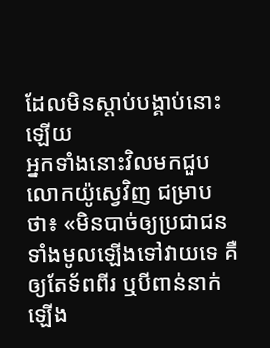ដែលមិនស្ដាប់បង្គាប់នោះឡើយ
អ្នកទាំងនោះវិលមកជួបលោកយ៉ូស្វេវិញ ជម្រាបថា៖ «មិនបាច់ឲ្យប្រជាជនទាំងមូលឡើងទៅវាយទេ គឺឲ្យតែទ័ពពីរ ឬបីពាន់នាក់ ឡើង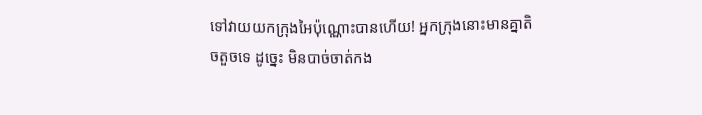ទៅវាយយកក្រុងអៃប៉ុណ្ណោះបានហើយ! អ្នកក្រុងនោះមានគ្នាតិចតួចទេ ដូច្នេះ មិនបាច់ចាត់កង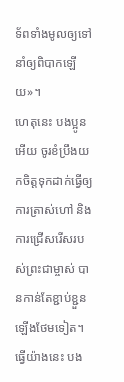ទ័ពទាំងមូលឲ្យទៅ នាំឲ្យពិបាកឡើយ»។
ហេតុនេះ បងប្អូនអើយ ចូរខំប្រឹងយកចិត្តទុកដាក់ធ្វើឲ្យការត្រាស់ហៅ និងការជ្រើសរើសរបស់ព្រះជាម្ចាស់ បានកាន់តែខ្ជាប់ខ្ជួនឡើងថែមទៀត។ ធ្វើយ៉ាងនេះ បង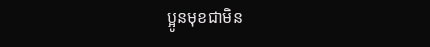ប្អូនមុខជាមិន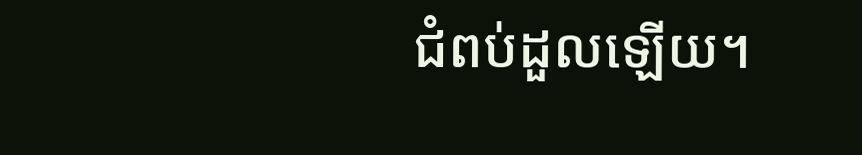ជំពប់ដួលឡើយ។